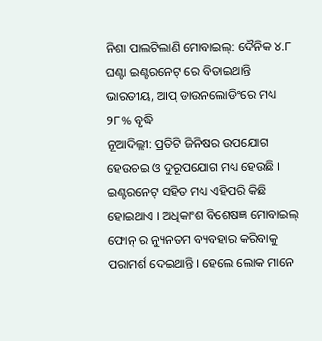ନିଶା ପାଲଟିଲାଣି ମୋବାଇଲ୍: ଦୈନିକ ୪.୮ ଘଣ୍ଟା ଇଣ୍ଟରନେଟ୍ ରେ ବିତାଇଥାନ୍ତି ଭାରତୀୟ, ଆପ୍ ଡାଉନଲୋଡିଂରେ ମଧ୍ୟ ୨୮% ବୃଦ୍ଧି
ନୂଆଦିଲ୍ଲୀ: ପ୍ରତିଟି ଜିନିଷର ଉପଯୋଗ ହେଉଚଇ ଓ ଦୁରୂପଯୋଗ ମଧ୍ୟ ହେଉଛି । ଇଣ୍ଟରନେଟ୍ ସହିତ ମଧ୍ୟ ଏହିପରି କିଛି ହୋଇଥାଏ । ଅଧିକାଂଶ ବିଶେଷଜ୍ଞ ମୋବାଇଲ୍ ଫୋନ୍ ର ନ୍ୟୁନତମ ବ୍ୟବହାର କରିବାକୁ ପରାମର୍ଶ ଦେଇଥାନ୍ତି । ହେଲେ ଲୋକ ମାନେ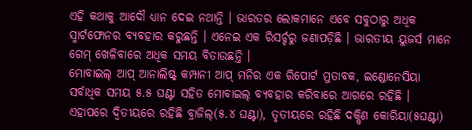ଏହି କଥାକୁ ଆଦୌ ଧ୍ୟାନ ଦେଇ ନଥାନ୍ତି । ଭାରତର ଲୋକମାନେ ଏବେ ସବୁଠାରୁ ଅଧିକ ସ୍ମାର୍ଟଫୋନର ବ୍ୟବହାର କରୁଛନ୍ତି । ଏନେଇ ଏକ ରିସର୍ଚ୍ଚରୁ ଜଣାପଡ଼ିଛି । ଭାରତୀୟ ୟୁଜର୍ସ ମାନେ ଗେମ୍ ଖେଳିବାରେ ଅଧିକ ସମୟ ବିତାଉଛନ୍ତି ।
ମୋବାଇଲ୍ ଆପ୍ ଆନାଲିଷ୍ଟ୍ କମ୍ପାନୀ ଆପ୍ ମନିର ଏକ ରିପୋର୍ଟ ମୁତାବକ, ଇଣ୍ଡୋନେସିୟା ସର୍ବାଧିକ ସମୟ ୫.୫ ଘଣ୍ଟା ସହିତ ମୋବାଇଲ୍ ବ୍ୟବହାର କରିବାରେ ଆଗରେ ରହିଛି । ଏହାପରେ ଦ୍ୱିତୀୟରେ ରହିଛି ବ୍ରାଜିଲ୍(୫.୪ ଘଣ୍ଟା), ତୃତୀୟରେ ରହିଛି ଦକ୍ଷିଣ କୋରିୟା(୫ଘଣ୍ଟା)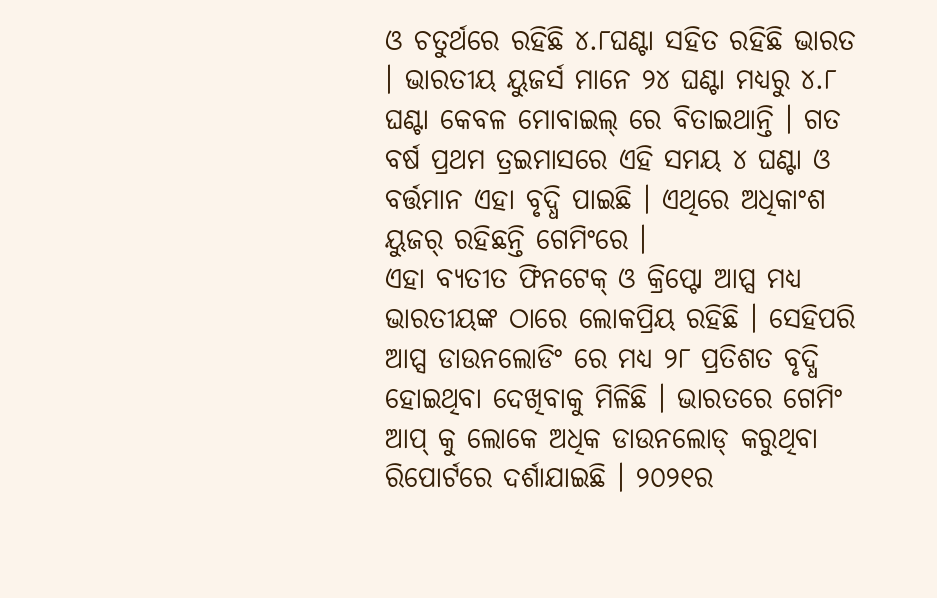ଓ ଚତୁର୍ଥରେ ରହିଛି ୪.୮ଘଣ୍ଟା ସହିତ ରହିଛି ଭାରତ । ଭାରତୀୟ ୟୁଜର୍ସ ମାନେ ୨୪ ଘଣ୍ଟା ମଧ୍ୟରୁ ୪.୮ ଘଣ୍ଟା କେବଳ ମୋବାଇଲ୍ ରେ ବିତାଇଥାନ୍ତି । ଗତ ବର୍ଷ ପ୍ରଥମ ତ୍ରଇମାସରେ ଏହି ସମୟ ୪ ଘଣ୍ଟା ଓ ବର୍ତ୍ତମାନ ଏହା ବୃଦ୍ଧି ପାଇଛି । ଏଥିରେ ଅଧିକାଂଶ ୟୁଜର୍ ରହିଛନ୍ତି ଗେମିଂରେ ।
ଏହା ବ୍ୟତୀତ ଫିନଟେକ୍ ଓ କ୍ରିପ୍ଟୋ ଆପ୍ସ ମଧ୍ୟ ଭାରତୀୟଙ୍କ ଠାରେ ଲୋକପ୍ରିୟ ରହିଛି । ସେହିପରି ଆପ୍ସ ଡାଉନଲୋଡିଂ ରେ ମଧ୍ୟ ୨୮ ପ୍ରତିଶତ ବୃଦ୍ଧି ହୋଇଥିବା ଦେଖିବାକୁ ମିଳିଛି । ଭାରତରେ ଗେମିଂ ଆପ୍ କୁ ଲୋକେ ଅଧିକ ଡାଉନଲୋଡ୍ କରୁଥିବା ରିପୋର୍ଟରେ ଦର୍ଶାଯାଇଛି । ୨୦୨୧ର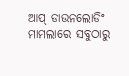ଆପ୍ ଡାଉନଲୋଡିଂ ମାମଲାରେ ସବୁଠାରୁ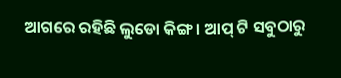ଆଗରେ ରହିଛି ଲୁଡୋ କିଙ୍ଗ । ଆପ୍ ଟି ସବୁଠାରୁ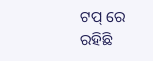ଟପ୍ ରେ ରହିଛି